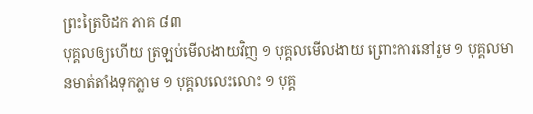ព្រះត្រៃបិដក ភាគ ៨៣
បុគ្គលឲ្យហើយ ត្រឡប់មើលងាយវិញ ១ បុគ្គលមើលងាយ ព្រោះការនៅរួម ១ បុគ្គលមានមាត់តាំងទុកភ្លាម ១ បុគ្គលលេះលោះ ១ បុគ្គ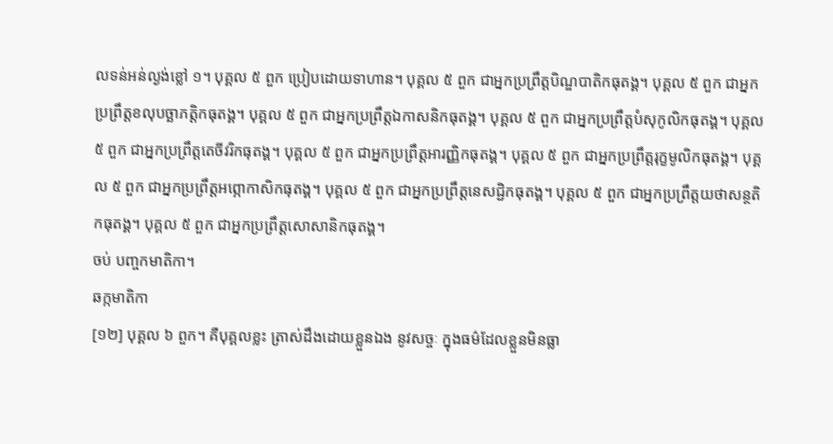លទន់អន់ល្ងង់ខ្លៅ ១។ បុគ្គល ៥ ពួក ប្រៀបដោយទាហាន។ បុគ្គល ៥ ពួក ជាអ្នកប្រព្រឹត្តបិណ្ឌបាតិកធុតង្គ។ បុគ្គល ៥ ពួក ជាអ្នកប្រព្រឹត្តខលុបច្ឆាភត្តិកធុតង្គ។ បុគ្គល ៥ ពួក ជាអ្នកប្រព្រឹត្តឯកាសនិកធុតង្គ។ បុគ្គល ៥ ពួក ជាអ្នកប្រព្រឹត្តបំសុកូលិកធុតង្គ។ បុគ្គល ៥ ពួក ជាអ្នកប្រព្រឹត្តតេចីវរិកធុតង្គ។ បុគ្គល ៥ ពួក ជាអ្នកប្រព្រឹត្តអារញ្ញិកធុតង្គ។ បុគ្គល ៥ ពួក ជាអ្នកប្រព្រឹត្តរុក្ខមូលិកធុតង្គ។ បុគ្គល ៥ ពួក ជាអ្នកប្រព្រឹត្តអព្ភោកាសិកធុតង្គ។ បុគ្គល ៥ ពួក ជាអ្នកប្រព្រឹត្តនេសជិ្ជកធុតង្គ។ បុគ្គល ៥ ពួក ជាអ្នកប្រព្រឹត្តយថាសន្ថតិកធុតង្គ។ បុគ្គល ៥ ពួក ជាអ្នកប្រព្រឹត្តសោសានិកធុតង្គ។
ចប់ បញ្ចកមាតិកា។
ឆក្កមាតិកា
[១២] បុគ្គល ៦ ពួក។ គឺបុគ្គលខ្លះ ត្រាស់ដឹងដោយខ្លួនឯង នូវសច្ចៈ ក្នុងធម៌ដែលខ្លួនមិនធ្លា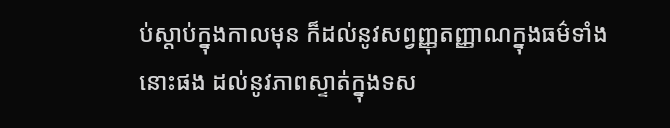ប់ស្តាប់ក្នុងកាលមុន ក៏ដល់នូវសព្វញ្ញុតញ្ញាណក្នុងធម៌ទាំងនោះផង ដល់នូវភាពស្ទាត់ក្នុងទស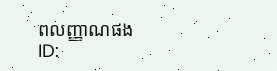ពលញ្ញាណផង
ID: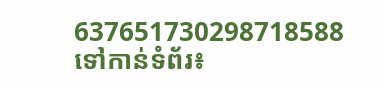637651730298718588
ទៅកាន់ទំព័រ៖